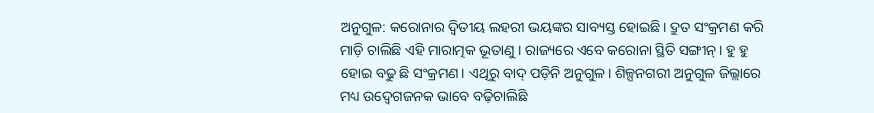ଅନୁଗୁଳ: କରୋନାର ଦ୍ୱିତୀୟ ଲହରୀ ଭୟଙ୍କର ସାବ୍ୟସ୍ତ ହୋଇଛି। ଦ୍ରୁତ ସଂକ୍ରମଣ କରି ମାଡ଼ି ଚାଲିଛି ଏହି ମାରାତ୍ମକ ଭୂତାଣୁ । ରାଜ୍ୟରେ ଏବେ କରୋନା ସ୍ଥିତି ସଙ୍ଗୀନ୍। ହୁ ହୁ ହୋଇ ବଢୁ ଛି ସଂକ୍ରମଣ। ଏଥିରୁ ବାଦ୍ ପଡ଼ିନି ଅନୁଗୁଳ। ଶିଳ୍ପନଗରୀ ଅନୁଗୁଳ ଜିଲ୍ଲାରେ ମଧ୍ୟ ଉଦ୍ବେଗଜନକ ଭାବେ ବଢ଼ିଚାଲିଛି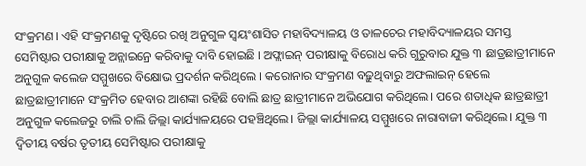ସଂକ୍ରମଣ। ଏହି ସଂକ୍ରମଣକୁ ଦୃଷ୍ଟିରେ ରଖି ଅନୁଗୁଳ ସ୍ବୟଂଶାସିତ ମହାବିଦ୍ୟାଳୟ ଓ ତାଳଚେର ମହାବିଦ୍ୟାଳୟର ସମସ୍ତ ସେମିଷ୍ଟାର ପରୀକ୍ଷାକୁ ଅନ୍ଲାଇନ୍ରେ କରିବାକୁ ଦାବି ହୋଇଛି । ଅଫ୍ଲାଇନ୍ ପରୀକ୍ଷାକୁ ବିରୋଧ କରି ଗୁରୁବାର ଯୁକ୍ତ ୩ ଛାତ୍ରଛାତ୍ରୀମାନେ ଅନୁଗୁଳ କଲେଜ ସମ୍ମୁଖରେ ବିକ୍ଷୋଭ ପ୍ରଦର୍ଶନ କରିଥିଲେ । କରୋନାର ସଂକ୍ରମଣ ବଢ଼ୁଥିବାରୁ ଅଫଲାଇନ୍ ହେଲେ ଛାତ୍ରଛାତ୍ରୀମାନେ ସଂକ୍ରମିତ ହେବାର ଆଶଙ୍କା ରହିଛି ବୋଲି ଛାତ୍ର ଛାତ୍ରୀମାନେ ଅଭିଯୋଗ କରିଥିଲେ। ପରେ ଶତାଧିକ ଛାତ୍ରଛାତ୍ରୀ ଅନୁଗୁଳ କଲେଜରୁ ଚାଲି ଚାଲି ଜିଲ୍ଲା କାର୍ଯ୍ୟାଳୟରେ ପହଞ୍ଚିଥିଲେ। ଜିଲ୍ଲା କାର୍ଯ୍ୟାଳୟ ସମ୍ମୁଖରେ ନାରାବାଜୀ କରିଥିଲେ। ଯୁକ୍ତ ୩ ଦ୍ବିତୀୟ ବର୍ଷର ତୃତୀୟ ସେମିଷ୍ଟାର ପରୀକ୍ଷାକୁ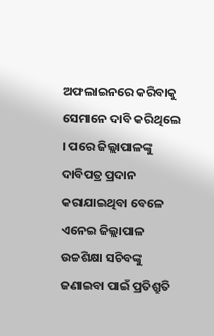ଅଫଲାଇନରେ କରିବାକୁ ସେମାନେ ଦାବି କରିଥିଲେ । ପରେ ଜିଲ୍ଲାପାଳଙ୍କୁ ଦାବିପତ୍ର ପ୍ରଦାନ କରାଯାଇଥିବା ବେଳେ ଏନେଇ ଜିଲ୍ଲାପାଳ ଉଚ୍ଚଶିକ୍ଷା ସଚିବଙ୍କୁ ଜଣାଇବା ପାଇଁ ପ୍ରତିଶ୍ରୁତି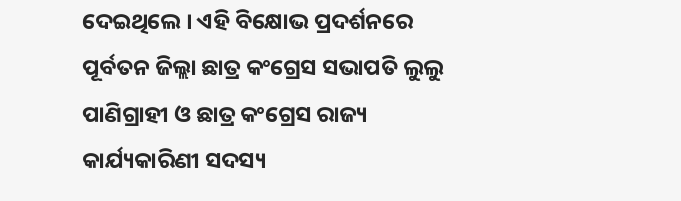ଦେଇଥିଲେ । ଏହି ବିକ୍ଷୋଭ ପ୍ରଦର୍ଶନରେ ପୂର୍ବତନ ଜିଲ୍ଲା ଛାତ୍ର କଂଗ୍ରେସ ସଭାପତି ଲୁଲୁ ପାଣିଗ୍ରାହୀ ଓ ଛାତ୍ର କଂଗ୍ରେସ ରାଜ୍ୟ କାର୍ଯ୍ୟକାରିଣୀ ସଦସ୍ୟ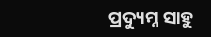ପ୍ରଦ୍ୟୁମ୍ନ ସାହୁ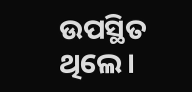ଉପସ୍ଥିତ ଥିଲେ।